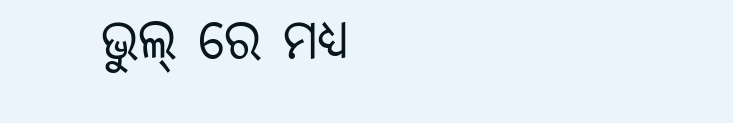ଭୁଲ୍ ରେ ମଧ୍ୟ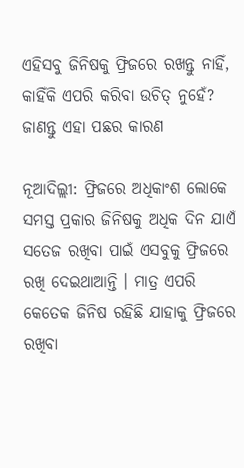ଏହିସବୁ ଜିନିଷକୁ ଫ୍ରିଜରେ ରଖନ୍ତୁ ନାହିଁ, କାହିଁକି ଏପରି କରିବା ଉଚିତ୍ ନୁହେଁ? ଜାଣନ୍ତୁ ଏହା ପଛର କାରଣ

ନୂଆଦିଲ୍ଲୀ: ଫ୍ରିଜରେ ଅଧିକାଂଶ ଲୋକେ ସମସ୍ତ ପ୍ରକାର ଜିନିଷକୁ ଅଧିକ ଦିନ ଯାଏଁ ସତେଜ ରଖିବା ପାଇଁ ଏସବୁକୁ ଫ୍ରିଜରେ ରଖି ଦେଇଥାଆନ୍ତି । ମାତ୍ର ଏପରି କେତେକ ଜିନିଷ ରହିଛି ଯାହାକୁ ଫ୍ରିଜରେ ରଖିବା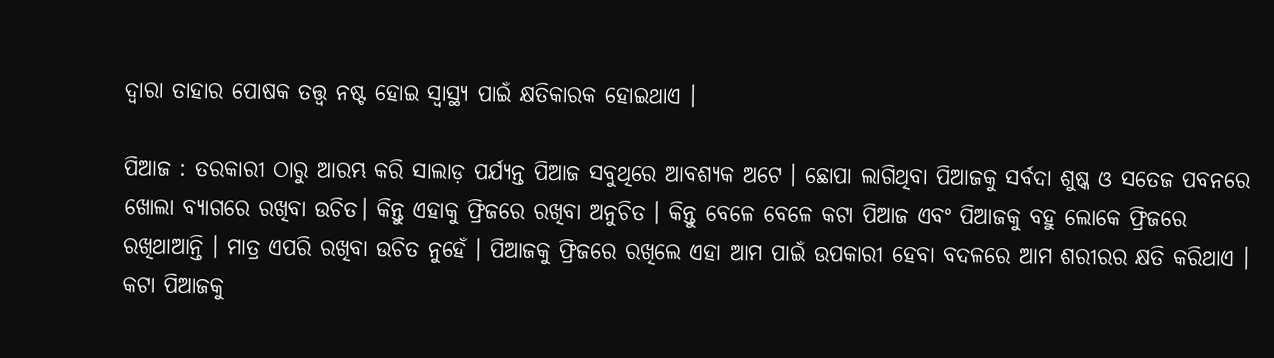ଦ୍ୱାରା ତାହାର ପୋଷକ ତତ୍ତ୍ୱ ନଷ୍ଟ ହୋଇ ସ୍ୱାସ୍ଥ୍ୟ ପାଇଁ କ୍ଷତିକାରକ ହୋଇଥାଏ ।

ପିଆଜ : ତରକାରୀ ଠାରୁ ଆରମ୍ଭ କରି ସାଲାଡ଼ ପର୍ଯ୍ୟନ୍ତ ପିଆଜ ସବୁଥିରେ ଆବଶ୍ୟକ ଅଟେ । ଛୋପା ଲାଗିଥିବା ପିଆଜକୁ ସର୍ବଦା ଶୁଷ୍କ ଓ ସତେଜ ପବନରେ ଖୋଲା ବ୍ୟାଗରେ ରଖିବା ଉଚିତ। କିନ୍ତୁ ଏହାକୁ ଫ୍ରିଜରେ ରଖିବା ଅନୁଚିତ । କିନ୍ତୁ ବେଳେ ବେଳେ କଟା ପିଆଜ ଏବଂ ପିଆଜକୁ ବହୁ ଲୋକେ ଫ୍ରିଜରେ ରଖିଥାଆନ୍ତି । ମାତ୍ର ଏପରି ରଖିବା ଉଚିତ ନୁହେଁ । ପିଆଜକୁ ଫ୍ରିଜରେ ରଖିଲେ ଏହା ଆମ ପାଇଁ ଉପକାରୀ ହେବା ବଦଳରେ ଆମ ଶରୀରର କ୍ଷତି କରିଥାଏ । କଟା ପିଆଜକୁ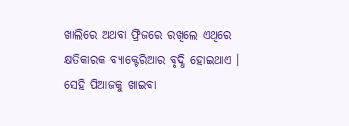ଖାଲିରେ ଅଥବା ଫ୍ରିଜରେ ରଖିଲେ ଏଥିରେ କ୍ଷତିକାରକ ବ୍ୟାକ୍ଟେରିଆର ବୃଦ୍ଧି ହୋଇଥାଏ । ସେହି ପିଆଜକୁ ଖାଇବା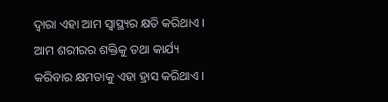ଦ୍ୱାରା ଏହା ଆମ ସ୍ୱାସ୍ଥ୍ୟର କ୍ଷତି କରିଥାଏ । ଆମ ଶରୀରର ଶକ୍ତିକୁ ତଥା କାର୍ଯ୍ୟ କରିବାର କ୍ଷମତାକୁ ଏହା ହ୍ରାସ କରିଥାଏ ।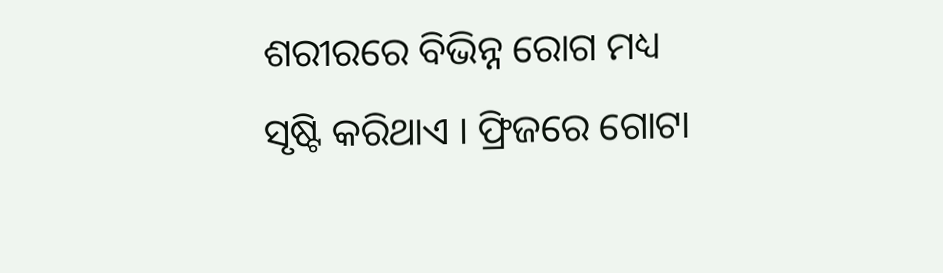ଶରୀରରେ ବିଭିନ୍ନ ରୋଗ ମଧ୍ୟ ସୃଷ୍ଟି କରିଥାଏ । ଫ୍ରିଜରେ ଗୋଟା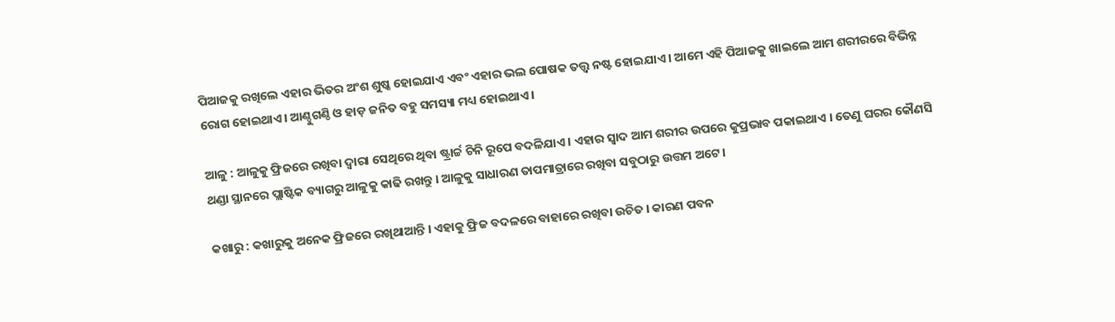ପିଆଜକୁ ରଖିଲେ ଏହାର ଭିତର ଅଂଶ ଶୁଷ୍କ ହୋଇଯାଏ ଏବଂ ଏହାର ଭଲ ପୋଷକ ତତ୍ତ୍ୱ ନଷ୍ଟ ହୋଇଯାଏ । ଆମେ ଏହି ପିଆଜକୁ ଖାଇଲେ ଆମ ଶରୀରରେ ବିଭିନ୍ନ ରୋଗ ହୋଇଥାଏ । ଆଣ୍ଠୁଗଣ୍ଠି ଓ ହାଡ଼ ଜନିତ ବହୁ ସମସ୍ୟା ମଧ୍ୟ ହୋଇଥାଏ ।

ଆଳୁ : ଆଳୁକୁ ଫ୍ରିଜରେ ରଖିବା ଦ୍ୱାରା ସେଥିରେ ଥିବା ଷ୍ଟ୍ରାର୍ଚ୍ଚ ଚିନି ରୂପେ ବଦଳିଯାଏ । ଏହାର ସ୍ୱାଦ ଆମ ଶରୀର ଉପରେ କୁପ୍ରଭାବ ପକାଇଥାଏ । ତେଣୁ ଘରର କୌଣସି ଥଣ୍ଡା ସ୍ଥାନରେ ପ୍ଲାଷ୍ଟିକ ବ୍ୟାଗରୁ ଆଳୁକୁ କାଢି ରଖନ୍ତୁ । ଆଳୁକୁ ସାଧାରଣ ତାପମାତ୍ରାରେ ରଖିବା ସବୁଠାରୁ ଉତ୍ତମ ଅଟେ ।

କଖାରୁ : କଖାରୁକୁ ଅନେକ ଫ୍ରିଜରେ ରଖିଥାଆନ୍ତି । ଏହାକୁ ଫ୍ରିଜ ବଦଳରେ ବାହାରେ ରଖିବା ଉଚିତ । କାରଣ ପବନ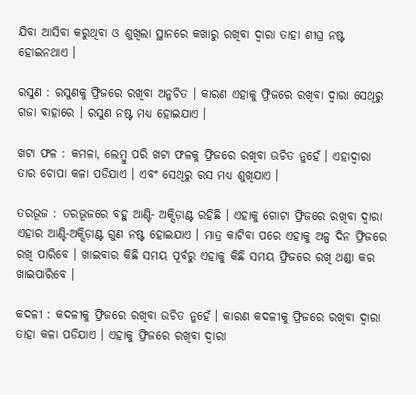ଯିବା ଆସିବା କରୁଥିବା ଓ ଶୁଖିଲା ସ୍ଥାନରେ କଖାରୁ ରଖିବା ଦ୍ୱାରା ତାହା ଶୀଘ୍ର ନଷ୍ଟ ହୋଇନଥାଏ ।

ରସୁଣ : ରସୁଣକୁ ଫ୍ରିଜରେ ରଖିବା ଅନୁଚିତ । କାରଣ ଏହାକୁ ଫ୍ରିଜରେ ରଖିବା ଦ୍ୱାରା ସେଥିରୁ ଗଜା ବାହାରେ । ରସୁଣ ନଷ୍ଟ ମଧ୍ୟ ହୋଇଯାଏ ।

ଖଟା ଫଳ : କମଳା, ଲେମ୍ବୁ ପରି ଖଟା ଫଳକୁ ଫ୍ରିଜରେ ରଖିବା ଉଚିତ ନୁହେଁ । ଏହାଦ୍ୱାରା ତାର ଚୋପା କଳା ପଡିଯାଏ । ଏବଂ ସେଥିରୁ ରସ ମଧ୍ୟ ଶୁଖିଯାଏ ।

ତରଭୂଜ : ତରଭୂଜରେ ବହୁ ଆଣ୍ଟି- ଅକ୍ସିଡ଼ାଣ୍ଟ ରହିଛି । ଏହାକୁ ଗୋଟା ଫ୍ରିଜରେ ରଖିବା ଦ୍ୱାରା ଏହାର ଆଣ୍ଟି-ଅକ୍ସିଡ଼ାଣ୍ଟ ଗୁଣ ନଷ୍ଟ ହୋଇଯାଏ । ମାତ୍ର କାଟିବା ପରେ ଏହାକୁ ଅଳ୍ପ ଦିନ ଫ୍ରିଜରେ ରଖି ପାରିବେ । ଖାଇବାର କିଛି ସମୟ ପୂର୍ବରୁ ଏହାକୁ କିଛି ସମୟ ଫ୍ରିଜରେ ରଖି ଥଣ୍ଡା କର ଖାଇପାରିବେ ।

କଦଳୀ : କଦଳୀକୁ ଫ୍ରିଜରେ ରଖିବା ଉଚିତ ନୁହେଁ । କାରଣ କଦଳୀକୁ ଫ୍ରିଜରେ ରଖିବା ଦ୍ୱାରା ତାହା କଳା ପଡିଯାଏ । ଏହାକୁ ଫ୍ରିଜରେ ରଖିବା ଦ୍ୱାରା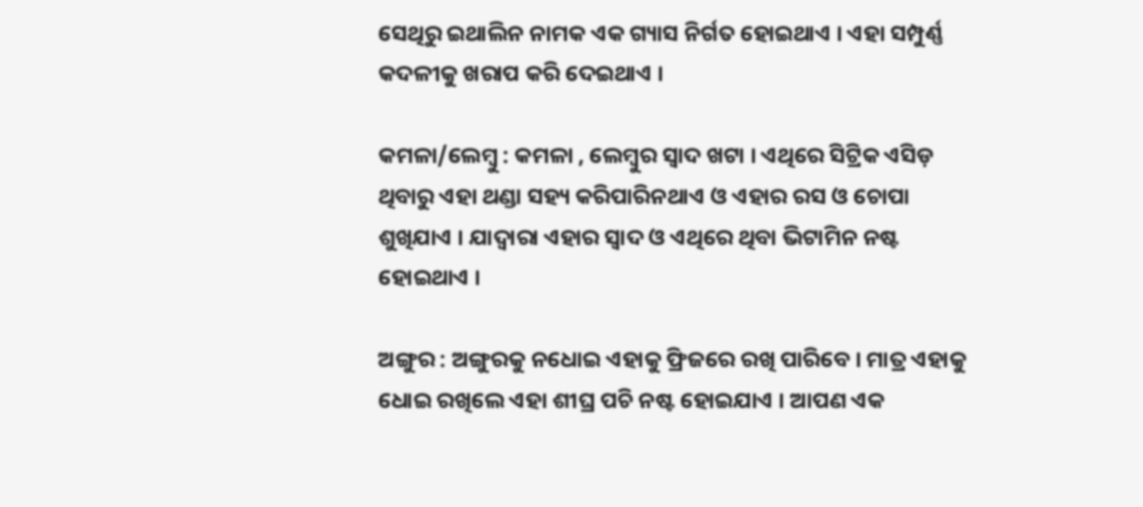ସେଥିରୁ ଇଥାଲିନ ନାମକ ଏକ ଗ୍ୟାସ ନିର୍ଗତ ହୋଇଥାଏ । ଏହା ସମ୍ପୁର୍ଣ୍ଣ କଦଳୀକୁ ଖରାପ କରି ଦେଇଥାଏ ।

କମଳା/ଲେମ୍ବୁ : କମଳା , ଲେମ୍ବୁର ସ୍ୱାଦ ଖଟା । ଏଥିରେ ସିଟ୍ରିକ ଏସିଡ଼ ଥିବାରୁ ଏହା ଥଣ୍ଡା ସହ୍ୟ କରିପାରିନଥାଏ ଓ ଏହାର ରସ ଓ ଚୋପା ଶୁଖିଯାଏ । ଯାଦ୍ୱାରା ଏହାର ସ୍ୱାଦ ଓ ଏଥିରେ ଥିବା ଭିଟାମିନ ନଷ୍ଟ ହୋଇଥାଏ ।

ଅଙ୍ଗୁର : ଅଙ୍ଗୁରକୁ ନଧୋଇ ଏହାକୁ ଫ୍ରିଜରେ ରଖି ପାରିବେ । ମାତ୍ର ଏହାକୁ ଧୋଇ ରଖିଲେ ଏହା ଶୀଘ୍ର ପଚି ନଷ୍ଟ ହୋଇଯାଏ । ଆପଣ ଏକ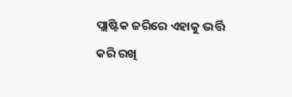ପ୍ଲାଷ୍ଟିକ ଜରିରେ ଏହାକୁ ଭର୍ତ୍ତି କରି ରଖି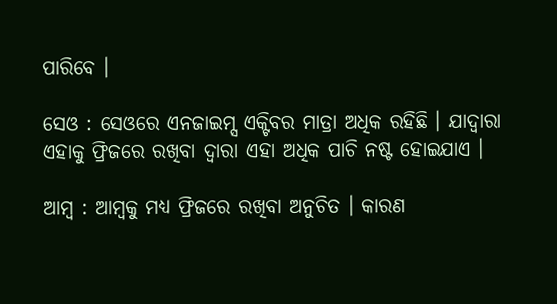ପାରିବେ ।

ସେଓ : ସେଓରେ ଏନଜାଇମ୍ସ ଏକ୍ଟିବର ମାତ୍ରା ଅଧିକ ରହିଛି । ଯାଦ୍ୱାରା ଏହାକୁ ଫ୍ରିଜରେ ରଖିବା ଦ୍ୱାରା ଏହା ଅଧିକ ପାଚି ନଷ୍ଟ ହୋଇଯାଏ ।

ଆମ୍ବ : ଆମ୍ବକୁ ମଧ୍ୟ ଫ୍ରିଜରେ ରଖିବା ଅନୁଚିତ । କାରଣ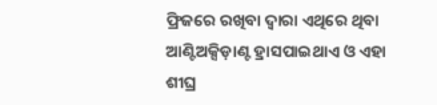ଫ୍ରିଜରେ ରଖିବା ଦ୍ୱାରା ଏଥିରେ ଥିବା ଆଣ୍ଟିଅକ୍ସିଡ଼ାଣ୍ଟ ହ୍ରାସପାଇଥାଏ ଓ ଏହା ଶୀଘ୍ର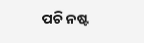ପଚି ନଷ୍ଟ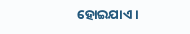ହୋଇଯାଏ ।